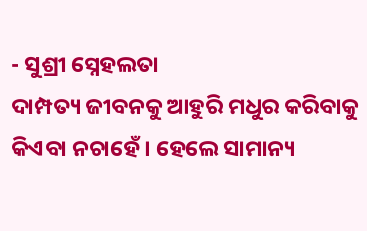- ସୁଶ୍ରୀ ସ୍ନେହଲତା
ଦାମ୍ପତ୍ୟ ଜୀବନକୁ ଆହୁରି ମଧୁର କରିବାକୁ କିଏବା ନଚାହେଁ । ହେଲେ ସାମାନ୍ୟ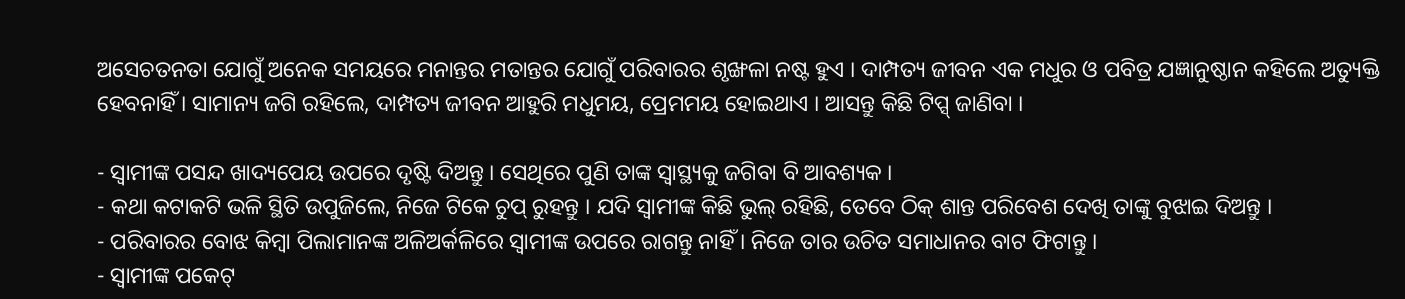ଅସେଚତନତା ଯୋଗୁଁ ଅନେକ ସମୟରେ ମନାନ୍ତର ମତାନ୍ତର ଯୋଗୁଁ ପରିବାରର ଶୃଙ୍ଖଳା ନଷ୍ଟ ହୁଏ । ଦାମ୍ପତ୍ୟ ଜୀବନ ଏକ ମଧୁର ଓ ପବିତ୍ର ଯଜ୍ଞାନୁଷ୍ଠାନ କହିଲେ ଅତ୍ୟୁକ୍ତି ହେବନାହିଁ । ସାମାନ୍ୟ ଜଗି ରହିଲେ, ଦାମ୍ପତ୍ୟ ଜୀବନ ଆହୁରି ମଧୁମୟ, ପ୍ରେମମୟ ହୋଇଥାଏ । ଆସନ୍ତୁ କିଛି ଟିପ୍ସ୍ ଜାଣିବା ।

- ସ୍ୱାମୀଙ୍କ ପସନ୍ଦ ଖାଦ୍ୟପେୟ ଉପରେ ଦୃଷ୍ଟି ଦିଅନ୍ତୁ । ସେଥିରେ ପୁଣି ତାଙ୍କ ସ୍ୱାସ୍ଥ୍ୟକୁ ଜଗିବା ବି ଆବଶ୍ୟକ ।
- କଥା କଟାକଟି ଭଳି ସ୍ଥିତି ଉପୁଜିଲେ, ନିଜେ ଟିକେ ଚୁପ୍ ରୁହନ୍ତୁ । ଯଦି ସ୍ୱାମୀଙ୍କ କିଛି ଭୁଲ୍ ରହିଛି, ତେବେ ଠିକ୍ ଶାନ୍ତ ପରିବେଶ ଦେଖି ତାଙ୍କୁ ବୁଝାଇ ଦିଅନ୍ତୁ ।
- ପରିବାରର ବୋଝ କିମ୍ବା ପିଲାମାନଙ୍କ ଅଳିଅର୍କଳିରେ ସ୍ୱାମୀଙ୍କ ଉପରେ ରାଗନ୍ତୁ ନାହିଁ । ନିଜେ ତାର ଉଚିତ ସମାଧାନର ବାଟ ଫିଟାନ୍ତୁ ।
- ସ୍ୱାମୀଙ୍କ ପକେଟ୍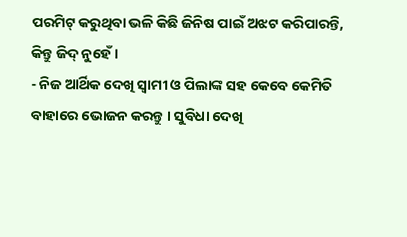ପରମିଟ୍ କରୁଥିବା ଭଳି କିଛି ଜିନିଷ ପାଇଁ ଅଝଟ କରିପାରନ୍ତି, କିନ୍ତୁ ଜିଦ୍ ନୁହେଁ ।
- ନିଜ ଆର୍ଥିକ ଦେଖି ସ୍ୱାମୀ ଓ ପିଲାଙ୍କ ସହ କେବେ କେମିତି ବାହାରେ ଭୋଜନ କରନ୍ତୁ । ସୁବିଧା ଦେଖି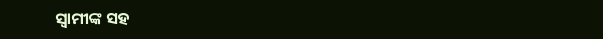ସ୍ୱାମୀଙ୍କ ସହ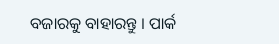ବଜାରକୁ ବାହାରନ୍ତୁ । ପାର୍କ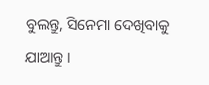ବୁଲନ୍ତୁ, ସିନେମା ଦେଖିବାକୁ ଯାଆନ୍ତୁ ।